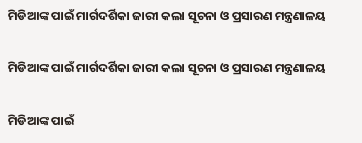ମିଡିଆଙ୍କ ପାଇଁ ମାର୍ଗଦର୍ଶିକା ଜାରୀ କଲା ସୂଚନା ଓ ପ୍ରସାରଣ ମନ୍ତ୍ରଣାଳୟ

ମିଡିଆଙ୍କ ପାଇଁ ମାର୍ଗଦର୍ଶିକା ଜାରୀ କଲା ସୂଚନା ଓ ପ୍ରସାରଣ ମନ୍ତ୍ରଣାଳୟ

ମିଡିଆଙ୍କ ପାଇଁ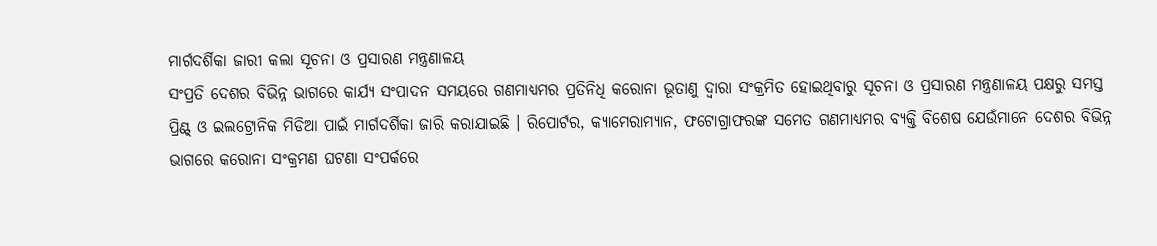ମାର୍ଗଦର୍ଶିକା ଜାରୀ କଲା ସୂଚନା ଓ ପ୍ରସାରଣ ମନ୍ତ୍ରଣାଳୟ
ସଂପ୍ରତି ଦେଶର ବିଭିନ୍ନ ଭାଗରେ କାର୍ଯ୍ୟ ସଂପାଦନ ସମୟରେ ଗଣମାଧ୍ୟମର ପ୍ରତିନିଧି କରୋନା ଭୂତାଣୁ ଦ୍ୱାରା ସଂକ୍ରମିତ ହୋଇଥିବାରୁ ସୂଚନା ଓ ପ୍ରସାରଣ ମନ୍ତ୍ରଣାଳୟ ପକ୍ଷରୁ ସମସ୍ତ ପ୍ରିଣ୍ଟ୍ ଓ ଇଲଟ୍ରୋନିକ ମିଡିଆ ପାଇଁ ମାର୍ଗଦର୍ଶିକା ଜାରି କରାଯାଇଛି । ରିପୋର୍ଟର, କ୍ୟାମେରାମ୍ୟାନ, ଫଟୋଗ୍ରାଫରଙ୍କ ସମେତ ଗଣମାଧ୍ୟମର ବ୍ୟକ୍ତି ବିଶେଷ ଯେଉଁମାନେ ଦେଶର ବିଭିନ୍ନ ଭାଗରେ କରୋନା ସଂକ୍ରମଣ ଘଟଣା ସଂପର୍କରେ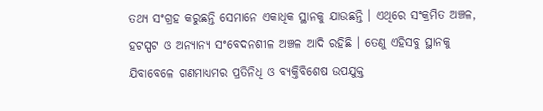ତଥ୍ୟ ସଂଗ୍ରହ କରୁଛନ୍ତି ସେମାନେ ଏକାଧିକ ସ୍ଥାନକୁ ଯାଉଛନ୍ତି । ଏଥିରେ ସଂକ୍ରମିତ ଅଞ୍ଚଳ, ହଟସ୍ପଟ ଓ ଅନ୍ୟାନ୍ୟ ସଂବେଦନଶୀଳ ଅଞ୍ଚଳ ଆଦି ରହିଛି । ତେଣୁ ଏହିସବୁ ସ୍ଥାନକୁ ଯିବାବେଳେ ଗଣମାଧ୍ୟମର ପ୍ରତିନିଧି ଓ ବ୍ୟକ୍ତିବିଶେଷ ଉପଯୁକ୍ତ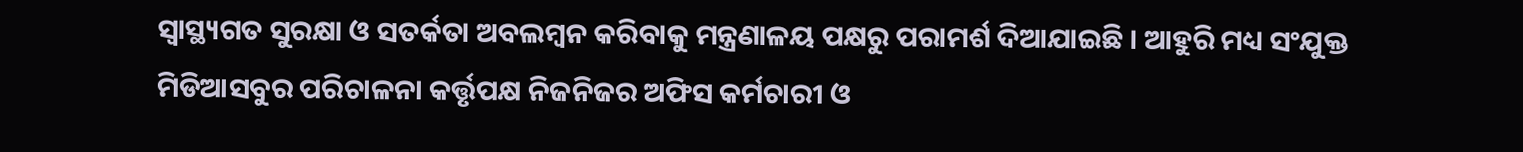ସ୍ୱାସ୍ଥ୍ୟଗତ ସୁରକ୍ଷା ଓ ସତର୍କତା ଅବଲମ୍ବନ କରିବାକୁ ମନ୍ତ୍ରଣାଳୟ ପକ୍ଷରୁ ପରାମର୍ଶ ଦିଆଯାଇଛି । ଆହୁରି ମଧ୍ୟ ସଂଯୁକ୍ତ ମିଡିଆସବୁର ପରିଚାଳନା କର୍ତ୍ତୃପକ୍ଷ ନିଜନିଜର ଅଫିସ କର୍ମଚାରୀ ଓ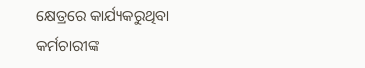କ୍ଷେତ୍ରରେ କାର୍ଯ୍ୟକରୁଥିବା କର୍ମଚାରୀଙ୍କ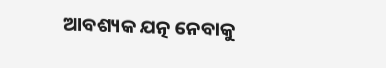ଆବଶ୍ୟକ ଯତ୍ନ ନେବାକୁ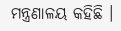ମନ୍ତ୍ରଣାଳୟ କହିଛି ।